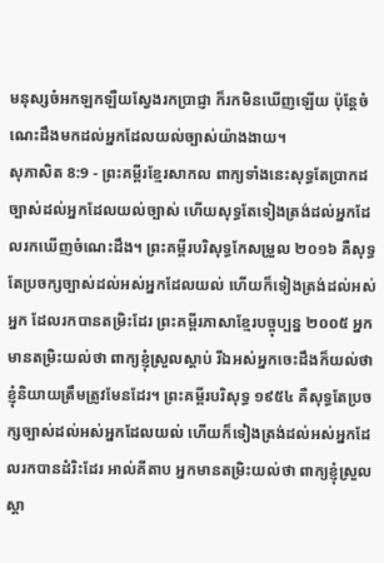មនុស្សចំអកឡកឡឺយស្វែងរកប្រាជ្ញា ក៏រកមិនឃើញឡើយ ប៉ុន្តែចំណេះដឹងមកដល់អ្នកដែលយល់ច្បាស់យ៉ាងងាយ។
សុភាសិត 8:9 - ព្រះគម្ពីរខ្មែរសាកល ពាក្យទាំងនេះសុទ្ធតែប្រាកដច្បាស់ដល់អ្នកដែលយល់ច្បាស់ ហើយសុទ្ធតែទៀងត្រង់ដល់អ្នកដែលរកឃើញចំណេះដឹង។ ព្រះគម្ពីរបរិសុទ្ធកែសម្រួល ២០១៦ គឺសុទ្ធតែប្រចក្សច្បាស់ដល់អស់អ្នកដែលយល់ ហើយក៏ទៀងត្រង់ដល់អស់អ្នក ដែលរកបានតម្រិះដែរ ព្រះគម្ពីរភាសាខ្មែរបច្ចុប្បន្ន ២០០៥ អ្នកមានតម្រិះយល់ថា ពាក្យខ្ញុំស្រួលស្ដាប់ រីឯអស់អ្នកចេះដឹងក៏យល់ថា ខ្ញុំនិយាយត្រឹមត្រូវមែនដែរ។ ព្រះគម្ពីរបរិសុទ្ធ ១៩៥៤ គឺសុទ្ធតែប្រចក្សច្បាស់ដល់អស់អ្នកដែលយល់ ហើយក៏ទៀងត្រង់ដល់អស់អ្នកដែលរកបានដំរិះដែរ អាល់គីតាប អ្នកមានតម្រិះយល់ថា ពាក្យខ្ញុំស្រួលស្ដា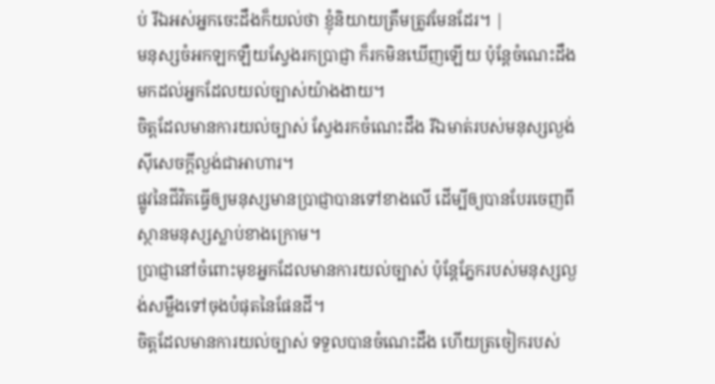ប់ រីឯអស់អ្នកចេះដឹងក៏យល់ថា ខ្ញុំនិយាយត្រឹមត្រូវមែនដែរ។ |
មនុស្សចំអកឡកឡឺយស្វែងរកប្រាជ្ញា ក៏រកមិនឃើញឡើយ ប៉ុន្តែចំណេះដឹងមកដល់អ្នកដែលយល់ច្បាស់យ៉ាងងាយ។
ចិត្តដែលមានការយល់ច្បាស់ ស្វែងរកចំណេះដឹង រីឯមាត់របស់មនុស្សល្ងង់ស៊ីសេចក្ដីល្ងង់ជាអាហារ។
ផ្លូវនៃជីវិតធ្វើឲ្យមនុស្សមានប្រាជ្ញាបានទៅខាងលើ ដើម្បីឲ្យបានបែរចេញពីស្ថានមនុស្សស្លាប់ខាងក្រោម។
ប្រាជ្ញានៅចំពោះមុខអ្នកដែលមានការយល់ច្បាស់ ប៉ុន្តែភ្នែករបស់មនុស្សល្ងង់សម្លឹងទៅចុងបំផុតនៃផែនដី។
ចិត្តដែលមានការយល់ច្បាស់ ទទួលបានចំណេះដឹង ហើយត្រចៀករបស់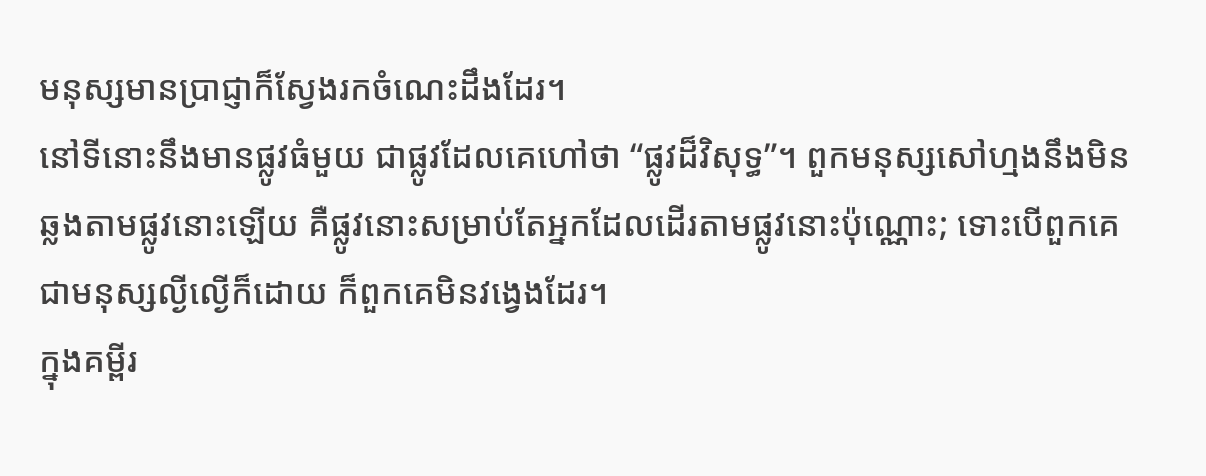មនុស្សមានប្រាជ្ញាក៏ស្វែងរកចំណេះដឹងដែរ។
នៅទីនោះនឹងមានផ្លូវធំមួយ ជាផ្លូវដែលគេហៅថា “ផ្លូវដ៏វិសុទ្ធ”។ ពួកមនុស្សសៅហ្មងនឹងមិនឆ្លងតាមផ្លូវនោះឡើយ គឺផ្លូវនោះសម្រាប់តែអ្នកដែលដើរតាមផ្លូវនោះប៉ុណ្ណោះ; ទោះបើពួកគេជាមនុស្សល្ងីល្ងើក៏ដោយ ក៏ពួកគេមិនវង្វេងដែរ។
ក្នុងគម្ពីរ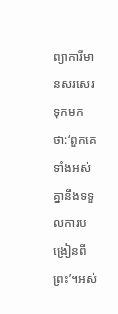ព្យាការីមានសរសេរទុកមកថា:‘ពួកគេទាំងអស់គ្នានឹងទទួលការបង្រៀនពីព្រះ’។អស់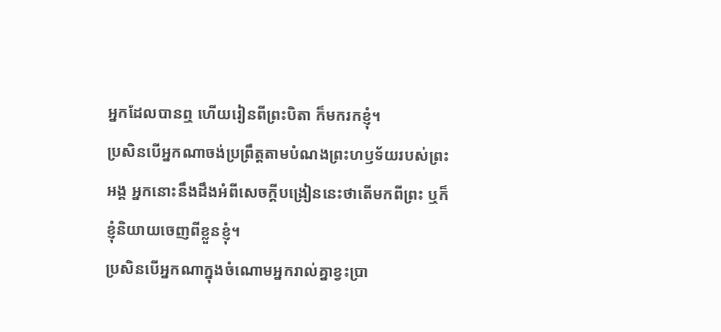អ្នកដែលបានឮ ហើយរៀនពីព្រះបិតា ក៏មករកខ្ញុំ។
ប្រសិនបើអ្នកណាចង់ប្រព្រឹត្តតាមបំណងព្រះហឫទ័យរបស់ព្រះអង្គ អ្នកនោះនឹងដឹងអំពីសេចក្ដីបង្រៀននេះថាតើមកពីព្រះ ឬក៏ខ្ញុំនិយាយចេញពីខ្លួនខ្ញុំ។
ប្រសិនបើអ្នកណាក្នុងចំណោមអ្នករាល់គ្នាខ្វះប្រា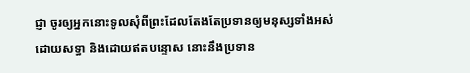ជ្ញា ចូរឲ្យអ្នកនោះទូលសុំពីព្រះដែលតែងតែប្រទានឲ្យមនុស្សទាំងអស់ដោយសទ្ធា និងដោយឥតបន្ទោស នោះនឹងប្រទាន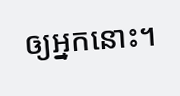ឲ្យអ្នកនោះ។